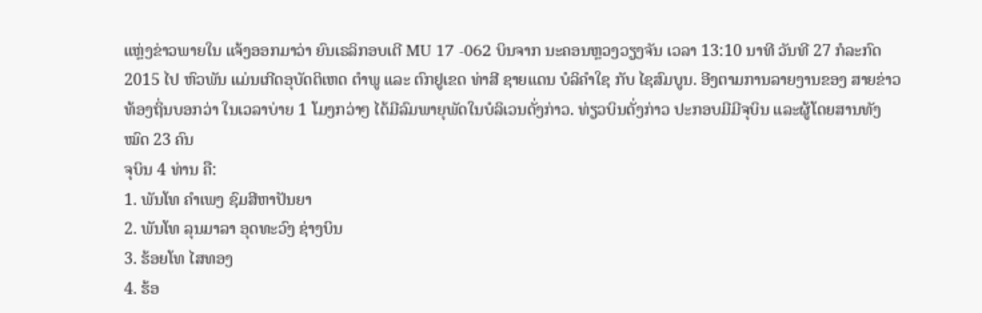ແຫຼ່ງຂ່າວພາຍໃນ ແຈ້ງອອກມາວ່າ ຍົນເຣລິກອບເຕີ MU 17 -062 ບິນຈາກ ນະຄອນຫຼວງວຽງຈັນ ເວລາ 13:10 ນາທີ ວັນທີ 27 ກໍລະກົດ 2015 ໄປ ຫົວພັນ ແມ່ນເກີດອຸບັດຕິເຫດ ຕຳພູ ແລະ ຕົກຢູເຂດ ທ່າສີ ຊາຍແດນ ບໍລິຄຳໃຊ ກັບ ໄຊສົມບູນ. ອີງຕາມການລາຍງານຂອງ ສາຍຂ່າວທ້ອງຖິ່ນບອກວ່າ ໃນເວລາບ່າຍ 1 ໂມງກວ່າໆ ໄດ້ມີລົມພາຍຸພັດໃນບໍລິເວນດັ່ງກ່າວ. ທ່ຽວບິນດັ່ງກ່າວ ປະກອບມີມີຈຸບິນ ແລະຜູ້ໂດຍສານທັງໝົດ 23 ຄົນ
ຈຸບິນ 4 ທ່ານ ຄື:
1. ພັນໂທ ຄຳເພງ ຊົມສີຫາປັນຍາ
2. ພັນໂທ ລຸນມາລາ ອຸດທະວົງ ຊ່າງບິນ
3. ຮ້ອຍໂທ ໄສທອງ
4. ຮ້ອ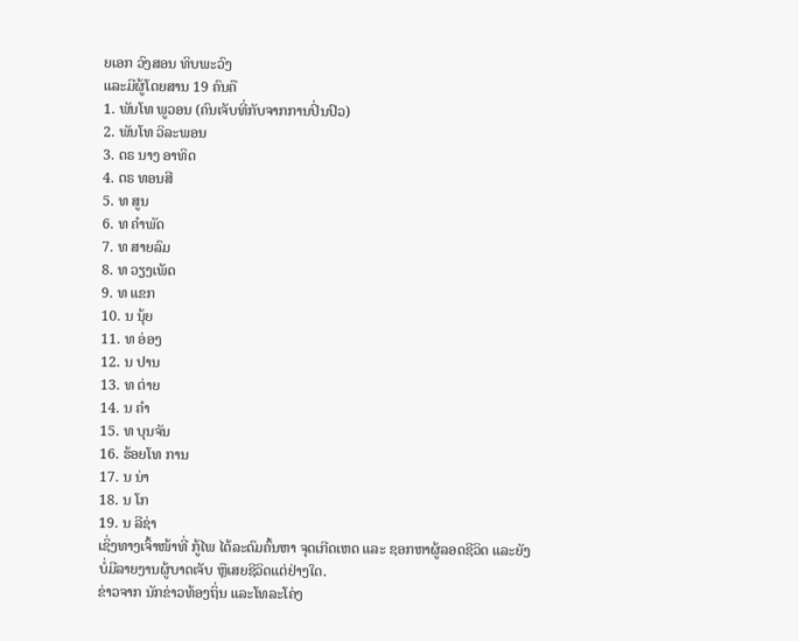ຍເອກ ວົງສອນ ທິບພະວົງ
ແລະມີຜູ້ໂດຍສານ 19 ຄົນຄື
1. ພັນໂທ ພູວອນ (ຄົນເຈັບທີ່ກັບຈາກການປິ່ນປົວ)
2. ພັນໂທ ວິລະພອນ
3. ດຣ ນາງ ອາທິດ
4. ດຣ ທອນສີ
5. ທ ສູນ
6. ທ ຄຳພັດ
7. ທ ສາຍລົມ
8. ທ ວຽງເພັດ
9. ທ ແຂກ
10. ນ ນຸ້ຍ
11. ທ ອ່ອງ
12. ນ ປານ
13. ທ ຕ່າຍ
14. ນ ຄຳ
15. ທ ບຸນຈັນ
16. ຮ້ອຍໂທ ການ
17. ນ ນ່າ
18. ນ ໂກ
19. ນ ລີຊ່າ
ເຊິ່ງທາງເຈົ້າໜ້າທີ່ ກູ້ໄພ ໄດ້ລະດົມຄົ້ນຫາ ຈຸດເກີດເຫດ ແລະ ຊອກຫາຜູ້ລອດຊີວິດ ແລະຍັງບໍ່ມີລາຍງານຜູ້ບາດເຈັບ ຫຼືເສຍຊີວິດແຕ່ຢ່າງໃດ.
ຂ່າວຈາກ ນັກຂ່າວທ້ອງຖິ່ນ ແລະໂທລະໂຄ່ງ